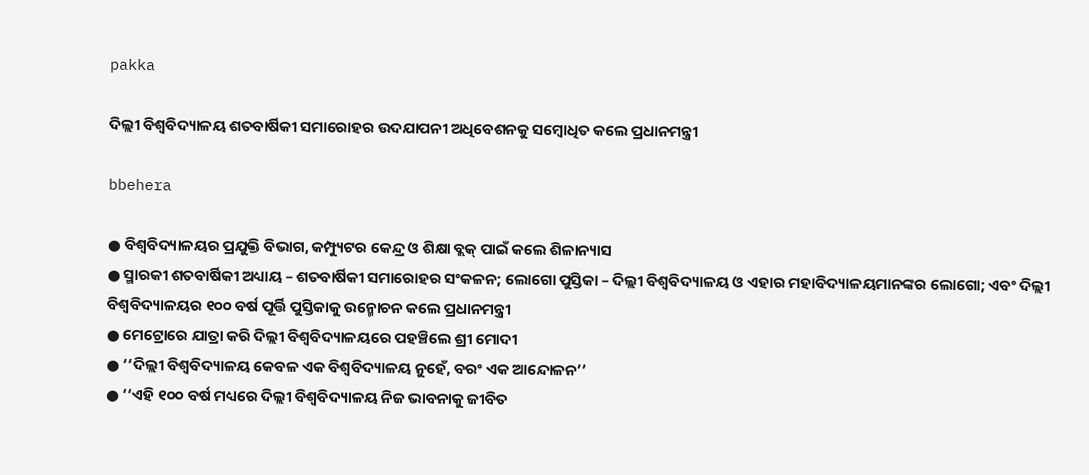pakka

ଦିଲ୍ଲୀ ବିଶ୍ୱବିଦ୍ୟାଳୟ ଶତବାର୍ଷିକୀ ସମାରୋହର ଉଦଯାପନୀ ଅଧିବେଶନକୁ ସମ୍ବୋଧିତ କଲେ ପ୍ରଧାନମନ୍ତ୍ରୀ

bbehera

● ବିଶ୍ୱବିଦ୍ୟାଳୟର ପ୍ରଯୁକ୍ତି ବିଭାଗ, କମ୍ପ୍ୟୁଟର କେନ୍ଦ୍ର ଓ ଶିକ୍ଷା ବ୍ଲକ୍ ପାଇଁ କଲେ ଶିଳାନ୍ୟାସ
● ସ୍ମାରକୀ ଶତବାର୍ଷିକୀ ଅଧ୍ୟାୟ – ଶତବାର୍ଷିକୀ ସମାରୋହର ସଂକଳନ; ଲୋଗୋ ପୁସ୍ତିକା – ଦିଲ୍ଲୀ ବିଶ୍ୱବିଦ୍ୟାଳୟ ଓ ଏହାର ମହାବିଦ୍ୟାଳୟମାନଙ୍କର ଲୋଗୋ; ଏବଂ ଦିଲ୍ଲୀ ବିଶ୍ୱବିଦ୍ୟାଳୟର ୧୦୦ ବର୍ଷ ପୂର୍ତ୍ତି ପୁସ୍ତିକାକୁ ଉନ୍ମୋଚନ କଲେ ପ୍ରଧାନମନ୍ତ୍ରୀ
● ମେଟ୍ରୋରେ ଯାତ୍ରା କରି ଦିଲ୍ଲୀ ବିଶ୍ୱବିଦ୍ୟାଳୟରେ ପହଞ୍ଚିଲେ ଶ୍ରୀ ମୋଦୀ
● ‘‘ଦିଲ୍ଲୀ ବିଶ୍ୱବିଦ୍ୟାଳୟ କେବଳ ଏକ ବିଶ୍ୱବିଦ୍ୟାଳୟ ନୁହେଁ, ବରଂ ଏକ ଆନ୍ଦୋଳନ’’
● ‘‘ଏହି ୧୦୦ ବର୍ଷ ମଧ୍ୟରେ ଦିଲ୍ଲୀ ବିଶ୍ୱବିଦ୍ୟାଳୟ ନିଜ ଭାବନାକୁ ଜୀବିତ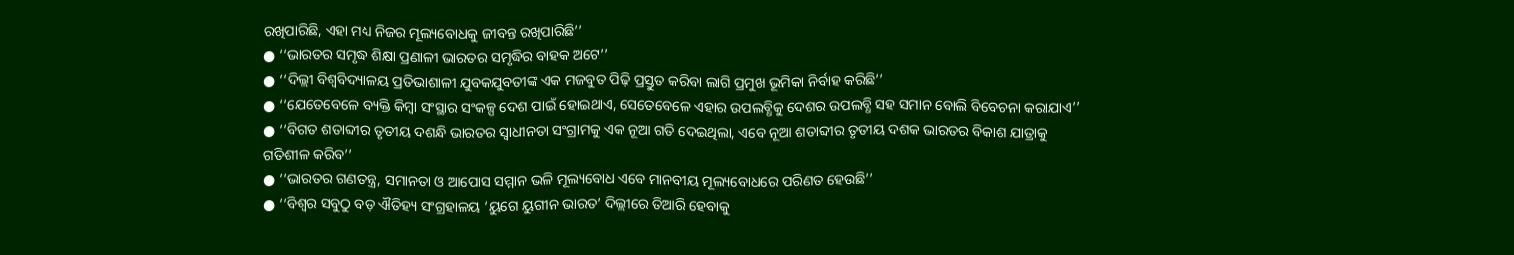ରଖିପାରିଛି, ଏହା ମଧ୍ୟ ନିଜର ମୂଲ୍ୟବୋଧକୁ ଜୀବନ୍ତ ରଖିପାରିଛି’’
● ‘‘ଭାରତର ସମୃଦ୍ଧ ଶିକ୍ଷା ପ୍ରଣାଳୀ ଭାରତର ସମୃଦ୍ଧିର ବାହକ ଅଟେ’’
● ‘‘ଦିଲ୍ଲୀ ବିଶ୍ୱବିଦ୍ୟାଳୟ ପ୍ରତିଭାଶାଳୀ ଯୁବକଯୁବତୀଙ୍କ ଏକ ମଜବୁତ ପିଢ଼ି ପ୍ରସ୍ତୁତ କରିବା ଲାଗି ପ୍ରମୁଖ ଭୂମିକା ନିର୍ବାହ କରିଛି’’
● ‘‘ଯେତେବେଳେ ବ୍ୟକ୍ତି କିମ୍ବା ସଂସ୍ଥାର ସଂକଳ୍ପ ଦେଶ ପାଇଁ ହୋଇଥାଏ, ସେତେବେଳେ ଏହାର ଉପଲବ୍ଧିକୁ ଦେଶର ଉପଲବ୍ଧି ସହ ସମାନ ବୋଲି ବିବେଚନା କରାଯାଏ’’
● ‘‘ବିଗତ ଶତାବ୍ଦୀର ତୃତୀୟ ଦଶନ୍ଧି ଭାରତର ସ୍ୱାଧୀନତା ସଂଗ୍ରାମକୁ ଏକ ନୂଆ ଗତି ଦେଇଥିଲା, ଏବେ ନୂଆ ଶତାବ୍ଦୀର ତୃତୀୟ ଦଶକ ଭାରତର ବିକାଶ ଯାତ୍ରାକୁ ଗତିଶୀଳ କରିବ’’
● ‘‘ଭାରତର ଗଣତନ୍ତ୍ର, ସମାନତା ଓ ଆପୋସ ସମ୍ମାନ ଭଳି ମୂଲ୍ୟବୋଧ ଏବେ ମାନବୀୟ ମୂଲ୍ୟବୋଧରେ ପରିଣତ ହେଉଛି’’
● ‘‘ବିଶ୍ୱର ସବୁଠୁ ବଡ଼ ଐତିହ୍ୟ ସଂଗ୍ରହାଳୟ ‘ୟୁଗେ ୟୁଗୀନ ଭାରତ’ ଦିଲ୍ଲୀରେ ତିଆରି ହେବାକୁ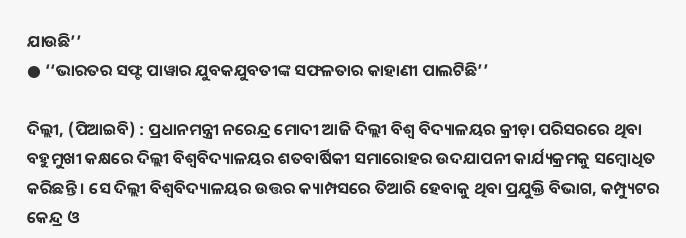ଯାଉଛି’’
● ‘‘ଭାରତର ସଫ୍ଟ ପାୱାର ଯୁବକଯୁବତୀଙ୍କ ସଫଳତାର କାହାଣୀ ପାଲଟିଛି’’

ଦିଲ୍ଲୀ, (ପିଆଇବି) : ପ୍ରଧାନମନ୍ତ୍ରୀ ନରେନ୍ଦ୍ର ମୋଦୀ ଆଜି ଦିଲ୍ଲୀ ବିଶ୍ୱ ବିଦ୍ୟାଳୟର କ୍ରୀଡ଼ା ପରିସରରେ ଥିବା ବହୁମୁଖୀ କକ୍ଷରେ ଦିଲ୍ଲୀ ବିଶ୍ୱବିଦ୍ୟାଳୟର ଶତବାର୍ଷିକୀ ସମାରୋହର ଉଦଯାପନୀ କାର୍ଯ୍ୟକ୍ରମକୁ ସମ୍ବୋଧିତ କରିଛନ୍ତି । ସେ ଦିଲ୍ଲୀ ବିଶ୍ୱବିଦ୍ୟାଳୟର ଉତ୍ତର କ୍ୟାମ୍ପସରେ ତିଆରି ହେବାକୁ ଥିବା ପ୍ରଯୁକ୍ତି ବିଭାଗ, କମ୍ପ୍ୟୁଟର କେନ୍ଦ୍ର ଓ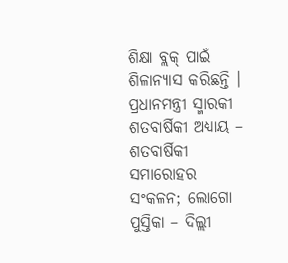ଶିକ୍ଷା ବ୍ଲକ୍ ପାଇଁ ଶିଳାନ୍ୟାସ କରିଛନ୍ତି । ପ୍ରଧାନମନ୍ତ୍ରୀ ସ୍ମାରକୀ ଶତବାର୍ଷିକୀ ଅଧ୍ୟାୟ – ଶତବାର୍ଷିକୀ ସମାରୋହର ସଂକଳନ; ଲୋଗୋ ପୁସ୍ତିକା – ଦିଲ୍ଲୀ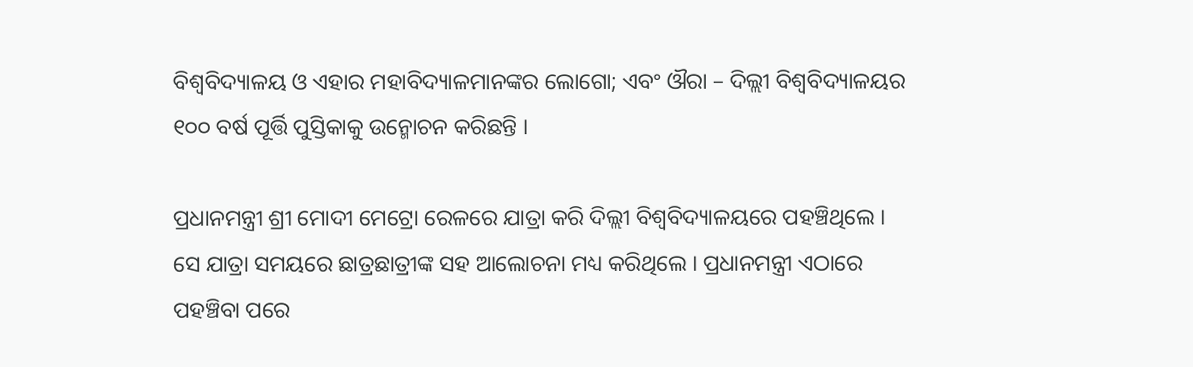ବିଶ୍ୱବିଦ୍ୟାଳୟ ଓ ଏହାର ମହାବିଦ୍ୟାଳମାନଙ୍କର ଲୋଗୋ; ଏବଂ ଔରା – ଦିଲ୍ଲୀ ବିଶ୍ୱବିଦ୍ୟାଳୟର ୧୦୦ ବର୍ଷ ପୂର୍ତ୍ତି ପୁସ୍ତିକାକୁ ଉନ୍ମୋଚନ କରିଛନ୍ତି ।

ପ୍ରଧାନମନ୍ତ୍ରୀ ଶ୍ରୀ ମୋଦୀ ମେଟ୍ରୋ ରେଳରେ ଯାତ୍ରା କରି ଦିଲ୍ଲୀ ବିଶ୍ୱବିଦ୍ୟାଳୟରେ ପହଞ୍ଚିଥିଲେ । ସେ ଯାତ୍ରା ସମୟରେ ଛାତ୍ରଛାତ୍ରୀଙ୍କ ସହ ଆଲୋଚନା ମଧ୍ୟ କରିଥିଲେ । ପ୍ରଧାନମନ୍ତ୍ରୀ ଏଠାରେ ପହଞ୍ଚିବା ପରେ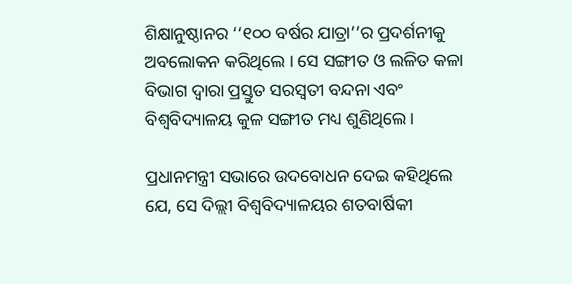ଶିକ୍ଷାନୁଷ୍ଠାନର ‘‘୧୦୦ ବର୍ଷର ଯାତ୍ରା’’ର ପ୍ରଦର୍ଶନୀକୁ ଅବଲୋକନ କରିଥିଲେ । ସେ ସଙ୍ଗୀତ ଓ ଲଳିତ କଳା ବିଭାଗ ଦ୍ୱାରା ପ୍ରସ୍ତୁତ ସରସ୍ୱତୀ ବନ୍ଦନା ଏବଂ ବିଶ୍ୱବିଦ୍ୟାଳୟ କୁଳ ସଙ୍ଗୀତ ମଧ୍ୟ ଶୁଣିଥିଲେ।

ପ୍ରଧାନମନ୍ତ୍ରୀ ସଭାରେ ଉଦବୋଧନ ଦେଇ କହିଥିଲେ ଯେ, ସେ ଦିଲ୍ଲୀ ବିଶ୍ୱବିଦ୍ୟାଳୟର ଶତବାର୍ଷିକୀ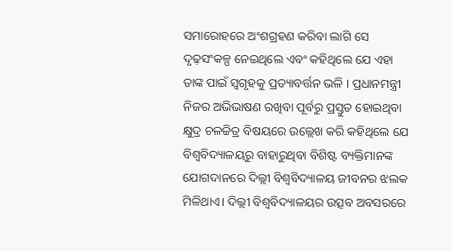ସମାରୋହରେ ଅଂଶଗ୍ରହଣ କରିବା ଲାଗି ସେ ଦୃଢ଼ସଂକଳ୍ପ ନେଇଥିଲେ ଏବଂ କହିଥିଲେ ଯେ ଏହା ତାଙ୍କ ପାଇଁ ସ୍ୱଗୃହକୁ ପ୍ରତ୍ୟାବର୍ତ୍ତନ ଭଳି । ପ୍ରଧାନମନ୍ତ୍ରୀ ନିଜର ଅଭିଭାଷଣ ରଖିବା ପୂର୍ବରୁ ପ୍ରସ୍ତୁତ ହୋଇଥିବା କ୍ଷୁଦ୍ର ଚଳଚ୍ଚିତ୍ର ବିଷୟରେ ଉଲ୍ଲେଖ କରି କହିଥିଲେ ଯେ ବିଶ୍ୱବିଦ୍ୟାଳୟରୁ ବାହାରୁଥିବା ବିଶିଷ୍ଟ ବ୍ୟକ୍ତିମାନଙ୍କ ଯୋଗଦାନରେ ଦିଲ୍ଲୀ ବିଶ୍ୱବିଦ୍ୟାଳୟ ଜୀବନର ଝଲକ ମିଳିଥାଏ। ଦିଲ୍ଲୀ ବିଶ୍ୱବିଦ୍ୟାଳୟର ଉତ୍ସବ ଅବସରରେ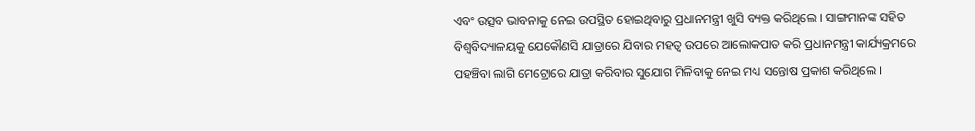ଏବଂ ଉତ୍ସବ ଭାବନାକୁ ନେଇ ଉପସ୍ଥିତ ହୋଇଥିବାରୁ ପ୍ରଧାନମନ୍ତ୍ରୀ ଖୁସି ବ୍ୟକ୍ତ କରିଥିଲେ । ସାଙ୍ଗମାନଙ୍କ ସହିତ ବିଶ୍ୱବିଦ୍ୟାଳୟକୁ ଯେକୌଣସି ଯାତ୍ରାରେ ଯିବାର ମହତ୍ୱ ଉପରେ ଆଲୋକପାତ କରି ପ୍ରଧାନମନ୍ତ୍ରୀ କାର୍ଯ୍ୟକ୍ରମରେ ପହଞ୍ଚିବା ଲାଗି ମେଟ୍ରୋରେ ଯାତ୍ରା କରିବାର ସୁଯୋଗ ମିଳିବାକୁ ନେଇ ମଧ୍ୟ ସନ୍ତୋଷ ପ୍ରକାଶ କରିଥିଲେ ।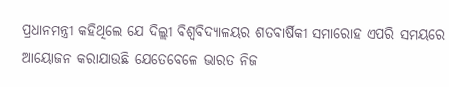ପ୍ରଧାନମନ୍ତ୍ରୀ କହିଥିଲେ ଯେ ଦିଲ୍ଲୀ ବିଶ୍ୱବିଦ୍ୟାଳୟର ଶତବାର୍ଷିକୀ ସମାରୋହ ଏପରି ସମୟରେ ଆୟୋଜନ କରାଯାଉଛି ଯେତେବେଳେ ଭାରତ ନିଜ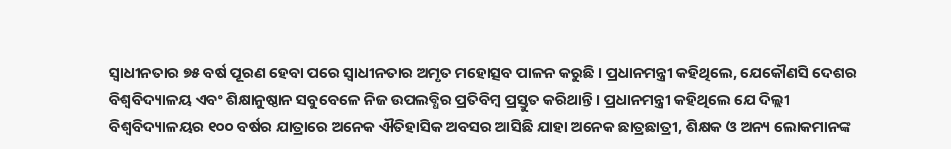ସ୍ୱାଧୀନତାର ୭୫ ବର୍ଷ ପୂରଣ ହେବା ପରେ ସ୍ୱାଧୀନତାର ଅମୃତ ମହୋତ୍ସବ ପାଳନ କରୁଛି । ପ୍ରଧାନମନ୍ତ୍ରୀ କହିଥିଲେ, ଯେକୌଣସି ଦେଶର ବିଶ୍ୱବିଦ୍ୟାଳୟ ଏବଂ ଶିକ୍ଷାନୁଷ୍ଠାନ ସବୁବେଳେ ନିଜ ଉପଲବ୍ଧିର ପ୍ରତିବିମ୍ବ ପ୍ରସ୍ତୁତ କରିଥାନ୍ତି । ପ୍ରଧାନମନ୍ତ୍ରୀ କହିଥିଲେ ଯେ ଦିଲ୍ଲୀ ବିଶ୍ୱବିଦ୍ୟାଳୟର ୧୦୦ ବର୍ଷର ଯାତ୍ରାରେ ଅନେକ ଐତିହାସିକ ଅବସର ଆସିଛି ଯାହା ଅନେକ ଛାତ୍ରଛାତ୍ରୀ, ଶିକ୍ଷକ ଓ ଅନ୍ୟ ଲୋକମାନଙ୍କ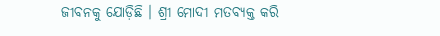ଜୀବନକୁ ଯୋଡ଼ିଛି । ଶ୍ରୀ ମୋଦୀ ମତବ୍ୟକ୍ତ କରି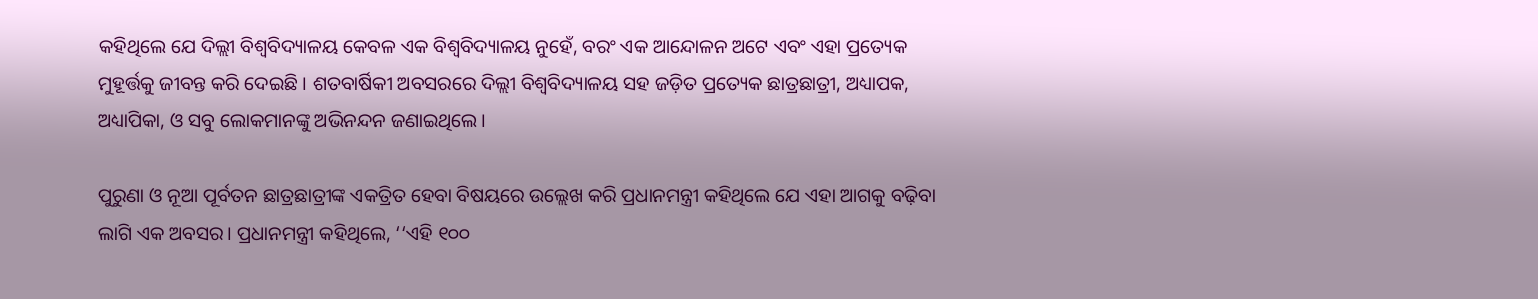କହିଥିଲେ ଯେ ଦିଲ୍ଲୀ ବିଶ୍ୱବିଦ୍ୟାଳୟ କେବଳ ଏକ ବିଶ୍ୱବିଦ୍ୟାଳୟ ନୁହେଁ, ବରଂ ଏକ ଆନ୍ଦୋଳନ ଅଟେ ଏବଂ ଏହା ପ୍ରତ୍ୟେକ ମୁହୂର୍ତ୍ତକୁ ଜୀବନ୍ତ କରି ଦେଇଛି । ଶତବାର୍ଷିକୀ ଅବସରରେ ଦିଲ୍ଲୀ ବିଶ୍ୱବିଦ୍ୟାଳୟ ସହ ଜଡ଼ିତ ପ୍ରତ୍ୟେକ ଛାତ୍ରଛାତ୍ରୀ, ଅଧ୍ୟାପକ, ଅଧ୍ୟାପିକା, ଓ ସବୁ ଲୋକମାନଙ୍କୁ ଅଭିନନ୍ଦନ ଜଣାଇଥିଲେ।

ପୁରୁଣା ଓ ନୂଆ ପୂର୍ବତନ ଛାତ୍ରଛାତ୍ରୀଙ୍କ ଏକତ୍ରିତ ହେବା ବିଷୟରେ ଉଲ୍ଲେଖ କରି ପ୍ରଧାନମନ୍ତ୍ରୀ କହିଥିଲେ ଯେ ଏହା ଆଗକୁ ବଢ଼ିବା ଲାଗି ଏକ ଅବସର। ପ୍ରଧାନମନ୍ତ୍ରୀ କହିଥିଲେ, ‘‘ଏହି ୧୦୦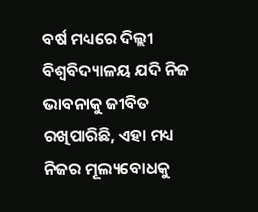ବର୍ଷ ମଧ୍ୟରେ ଦିଲ୍ଲୀ ବିଶ୍ୱବିଦ୍ୟାଳୟ ଯଦି ନିଜ ଭାବନାକୁ ଜୀବିତ ରଖିପାରିଛି, ଏହା ମଧ୍ୟ ନିଜର ମୂଲ୍ୟବୋଧକୁ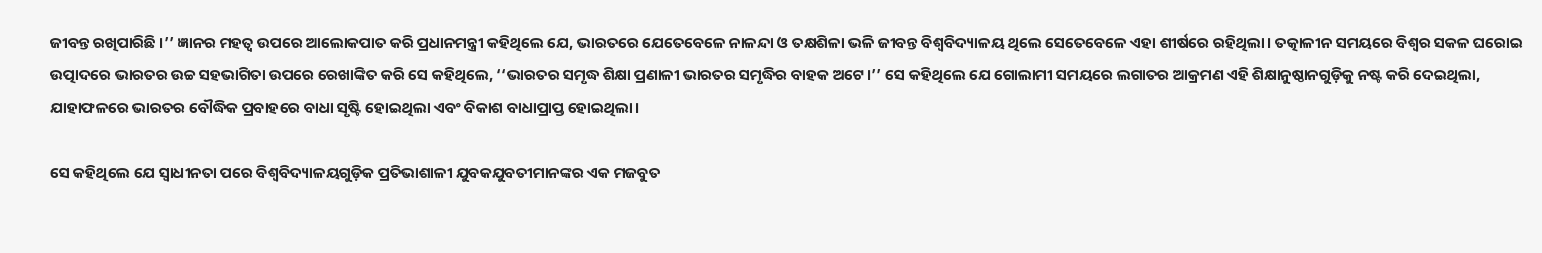ଜୀବନ୍ତ ରଖିପାରିଛି ।’’ ଜ୍ଞାନର ମହତ୍ୱ ଉପରେ ଆଲୋକପାତ କରି ପ୍ରଧାନମନ୍ତ୍ରୀ କହିଥିଲେ ଯେ, ଭାରତରେ ଯେତେବେଳେ ନାଳନ୍ଦା ଓ ତକ୍ଷଶିଳା ଭଳି ଜୀବନ୍ତ ବିଶ୍ୱବିଦ୍ୟାଳୟ ଥିଲେ ସେତେବେଳେ ଏହା ଶୀର୍ଷରେ ରହିଥିଲା। ତତ୍କାଳୀନ ସମୟରେ ବିଶ୍ୱର ସକଳ ଘରୋଇ ଉତ୍ପାଦରେ ଭାରତର ଉଚ୍ଚ ସହଭାଗିତା ଉପରେ ରେଖାଙ୍କିତ କରି ସେ କହିଥିଲେ, ‘‘ଭାରତର ସମୃଦ୍ଧ ଶିକ୍ଷା ପ୍ରଣାଳୀ ଭାରତର ସମୃଦ୍ଧିର ବାହକ ଅଟେ।’’ ସେ କହିଥିଲେ ଯେ ଗୋଲାମୀ ସମୟରେ ଲଗାତର ଆକ୍ରମଣ ଏହି ଶିକ୍ଷାନୁଷ୍ଠାନଗୁଡ଼ିକୁ ନଷ୍ଟ କରି ଦେଇଥିଲା, ଯାହାଫଳରେ ଭାରତର ବୌଦ୍ଧିକ ପ୍ରବାହରେ ବାଧା ସୃଷ୍ଟି ହୋଇଥିଲା ଏବଂ ବିକାଶ ବାଧାପ୍ରାପ୍ତ ହୋଇଥିଲା।

ସେ କହିଥିଲେ ଯେ ସ୍ୱାଧୀନତା ପରେ ବିଶ୍ୱବିଦ୍ୟାଳୟଗୁଡ଼ିକ ପ୍ରତିଭାଶାଳୀ ଯୁବକଯୁବତୀମାନଙ୍କର ଏକ ମଜବୁତ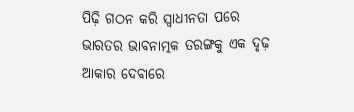ପିଢ଼ି ଗଠନ କରି ସ୍ୱାଧୀନତା ପରେ ଭାରତର ଭାବନାତ୍ମକ ତରଙ୍ଗକୁ ଏକ ଦୃଢ଼ ଆକାର ଦେବାରେ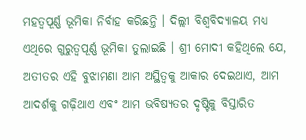ମହତ୍ୱପୂର୍ଣ୍ଣ ଭୂମିକା ନିର୍ବାହ କରିଛନ୍ତି । ଦିଲ୍ଲୀ ବିଶ୍ୱବିଦ୍ୟାଳୟ ମଧ୍ୟ ଏଥିରେ ଗୁରୁତ୍ୱପୂର୍ଣ୍ଣ ଭୂମିକା ତୁଲାଇଛି । ଶ୍ରୀ ମୋଦୀ କହିଥିଲେ ଯେ, ଅତୀତର ଏହି ବୁଝାମଣା ଆମ ଅସ୍ଥିତ୍ୱକୁ ଆକାର ଦେଇଥାଏ, ଆମ ଆଦର୍ଶକୁ ଗଢ଼ିଥାଏ ଏବଂ ଆମ ଭବିଷ୍ୟତର ଦୃଷ୍ଟିକୁ ବିସ୍ତାରିତ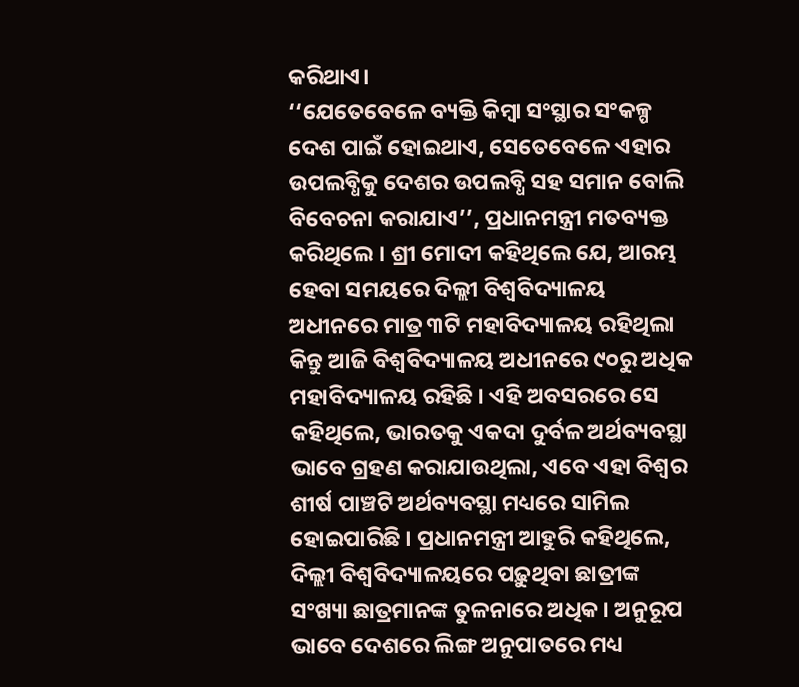କରିଥାଏ।
‘‘ଯେତେବେଳେ ବ୍ୟକ୍ତି କିମ୍ବା ସଂସ୍ଥାର ସଂକଳ୍ପ ଦେଶ ପାଇଁ ହୋଇଥାଏ, ସେତେବେଳେ ଏହାର ଉପଲବ୍ଧିକୁ ଦେଶର ଉପଲବ୍ଧି ସହ ସମାନ ବୋଲି ବିବେଚନା କରାଯାଏ’’, ପ୍ରଧାନମନ୍ତ୍ରୀ ମତବ୍ୟକ୍ତ କରିଥିଲେ । ଶ୍ରୀ ମୋଦୀ କହିଥିଲେ ଯେ, ଆରମ୍ଭ ହେବା ସମୟରେ ଦିଲ୍ଲୀ ବିଶ୍ୱବିଦ୍ୟାଳୟ ଅଧୀନରେ ମାତ୍ର ୩ଟି ମହାବିଦ୍ୟାଳୟ ରହିଥିଲା କିନ୍ତୁ ଆଜି ବିଶ୍ୱବିଦ୍ୟାଳୟ ଅଧୀନରେ ୯୦ରୁ ଅଧିକ ମହାବିଦ୍ୟାଳୟ ରହିଛି । ଏହି ଅବସରରେ ସେ କହିଥିଲେ, ଭାରତକୁ ଏକଦା ଦୁର୍ବଳ ଅର୍ଥବ୍ୟବସ୍ଥା ଭାବେ ଗ୍ରହଣ କରାଯାଉଥିଲା, ଏବେ ଏହା ବିଶ୍ୱର ଶୀର୍ଷ ପାଞ୍ଚଟି ଅର୍ଥବ୍ୟବସ୍ଥା ମଧ୍ୟରେ ସାମିଲ ହୋଇପାରିଛି । ପ୍ରଧାନମନ୍ତ୍ରୀ ଆହୁରି କହିଥିଲେ, ଦିଲ୍ଲୀ ବିଶ୍ୱବିଦ୍ୟାଳୟରେ ପଢ଼ୁଥିବା ଛାତ୍ରୀଙ୍କ ସଂଖ୍ୟା ଛାତ୍ରମାନଙ୍କ ତୁଳନାରେ ଅଧିକ। ଅନୁରୂପ ଭାବେ ଦେଶରେ ଲିଙ୍ଗ ଅନୁପାତରେ ମଧ୍ୟ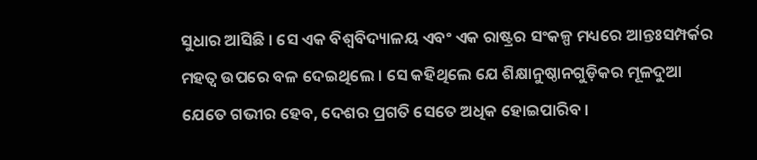ସୁଧାର ଆସିଛି । ସେ ଏକ ବିଶ୍ୱବିଦ୍ୟାଳୟ ଏବଂ ଏକ ରାଷ୍ଟ୍ରର ସଂକଳ୍ପ ମଧ୍ୟରେ ଆନ୍ତଃସମ୍ପର୍କର ମହତ୍ୱ ଉପରେ ବଳ ଦେଇଥିଲେ । ସେ କହିଥିଲେ ଯେ ଶିକ୍ଷାନୁଷ୍ଠାନଗୁଡ଼ିକର ମୂଳଦୁଆ ଯେତେ ଗଭୀର ହେବ, ଦେଶର ପ୍ରଗତି ସେତେ ଅଧିକ ହୋଇପାରିବ ।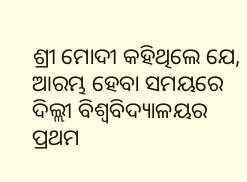ଶ୍ରୀ ମୋଦୀ କହିଥିଲେ ଯେ, ଆରମ୍ଭ ହେବା ସମୟରେ ଦିଲ୍ଲୀ ବିଶ୍ୱବିଦ୍ୟାଳୟର ପ୍ରଥମ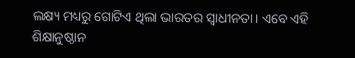ଲକ୍ଷ୍ୟ ମଧ୍ୟରୁ ଗୋଟିଏ ଥିଲା ଭାରତର ସ୍ୱାଧୀନତା। ଏବେ ଏହି ଶିକ୍ଷାନୁଷ୍ଠାନ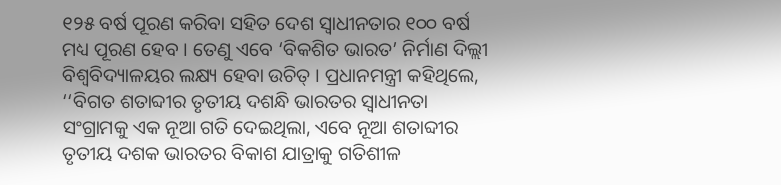୧୨୫ ବର୍ଷ ପୂରଣ କରିବା ସହିତ ଦେଶ ସ୍ୱାଧୀନତାର ୧୦୦ ବର୍ଷ ମଧ୍ୟ ପୂରଣ ହେବ । ତେଣୁ ଏବେ ‘ବିକଶିତ ଭାରତ’ ନିର୍ମାଣ ଦିଲ୍ଲୀ ବିଶ୍ୱବିଦ୍ୟାଳୟର ଲକ୍ଷ୍ୟ ହେବା ଉଚିତ୍ । ପ୍ରଧାନମନ୍ତ୍ରୀ କହିଥିଲେ, ‘‘ବିଗତ ଶତାବ୍ଦୀର ତୃତୀୟ ଦଶନ୍ଧି ଭାରତର ସ୍ୱାଧୀନତା ସଂଗ୍ରାମକୁ ଏକ ନୂଆ ଗତି ଦେଇଥିଲା, ଏବେ ନୂଆ ଶତାବ୍ଦୀର ତୃତୀୟ ଦଶକ ଭାରତର ବିକାଶ ଯାତ୍ରାକୁ ଗତିଶୀଳ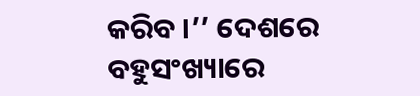କରିବ ।’’ ଦେଶରେ ବହୁସଂଖ୍ୟାରେ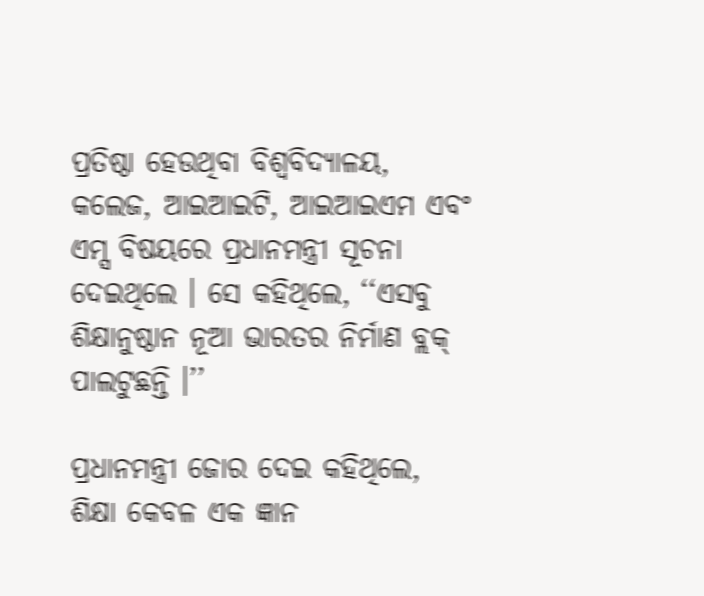ପ୍ରତିଷ୍ଠା ହେଉଥିବା ବିଶ୍ୱବିଦ୍ୟାଳୟ, କଲେଜ, ଆଇଆଇଟି, ଆଇଆଇଏମ ଏବଂ ଏମ୍ସ ବିଷୟରେ ପ୍ରଧାନମନ୍ତ୍ରୀ ସୂଚନା ଦେଇଥିଲେ । ସେ କହିଥିଲେ, ‘‘ଏସବୁ ଶିକ୍ଷାନୁଷ୍ଠାନ ନୂଆ ଭାରତର ନିର୍ମାଣ ବ୍ଲକ୍ ପାଲଟୁଛନ୍ତି ।’’

ପ୍ରଧାନମନ୍ତ୍ରୀ ଜୋର ଦେଇ କହିଥିଲେ, ଶିକ୍ଷା କେବଳ ଏକ ଜ୍ଞାନ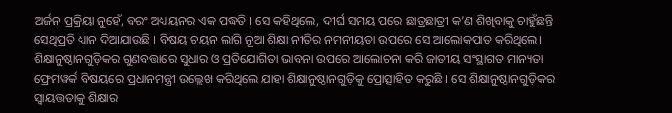ଅର୍ଜନ ପ୍ରକ୍ରିୟା ନୁହେଁ, ବରଂ ଅଧ୍ୟୟନର ଏକ ପଦ୍ଧତି । ସେ କହିଥିଲେ, ଦୀର୍ଘ ସମୟ ପରେ ଛାତ୍ରଛାତ୍ରୀ କ’ଣ ଶିଖିବାକୁ ଚାହୁଁଛନ୍ତି ସେଥିପ୍ରତି ଧ୍ୟାନ ଦିଆଯାଉଛି । ବିଷୟ ଚୟନ ଲାଗି ନୂଆ ଶିକ୍ଷା ନୀତିର ନମନୀୟତା ଉପରେ ସେ ଆଲୋକପାତ କରିଥିଲେ। ଶିକ୍ଷାନୁଷ୍ଠାନଗୁଡ଼ିକର ଗୁଣବତ୍ତାରେ ସୁଧାର ଓ ପ୍ରତିଯୋଗିତା ଭାବନା ଉପରେ ଆଲୋଚନା କରି ଜାତୀୟ ସଂସ୍ଥାଗତ ମାନ୍ୟତା ଫ୍ରେମୱର୍କ ବିଷୟରେ ପ୍ରଧାନମନ୍ତ୍ରୀ ଉଲ୍ଲେଖ କରିଥିଲେ ଯାହା ଶିକ୍ଷାନୁଷ୍ଠାନଗୁଡ଼ିକୁ ପ୍ରୋତ୍ସାହିତ କରୁଛି । ସେ ଶିକ୍ଷାନୁଷ୍ଠାନଗୁଡ଼ିକର ସ୍ୱାୟତ୍ତତାକୁ ଶିକ୍ଷାର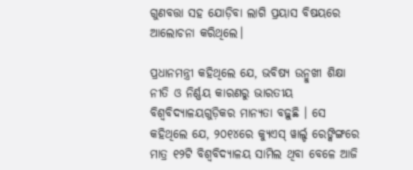ଗୁଣବତ୍ତା ସହ ଯୋଡ଼ିବା ଲାଗି ପ୍ରୟାସ ବିଷୟରେ ଆଲୋଚନା କରିଥିଲେ।

ପ୍ରଧାନମନ୍ତ୍ରୀ କହିଥିଲେ ଯେ, ଭବିଷ୍ୟ ଉନ୍ମୁଖୀ ଶିକ୍ଷା ନୀତି ଓ ନିର୍ଣ୍ଣୟ କାରଣରୁ ଭାରତୀୟ ବିଶ୍ୱବିଦ୍ୟାଳୟଗୁଡ଼ିକର ମାନ୍ୟତା ବଢ଼ୁଛି । ସେ କହିଥିଲେ ଯେ, ୨୦୧୪ରେ କ୍ୟୁଏସ୍ ୱାର୍ଲ୍ଡ ରେଙ୍କିଙ୍ଗରେ ମାତ୍ର ୧୨ଟି ବିଶ୍ୱବିଦ୍ୟାଳୟ ସାମିଲ ଥିବା ବେଳେ ଆଜି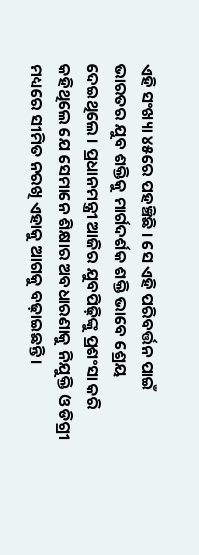ଏହି ସଂଖ୍ୟା ୪୫ରେ ପହଞ୍ଚିଛି । ସେ ଏହି ପରିବର୍ତ୍ତନ ପାଇଁ ଭାରତର ଯୁବ ଶକ୍ତିକୁ ମାର୍ଗଦର୍ଶକ ଶକ୍ତି ଭାବେ ଶ୍ରେୟ ଦେଇଥିଲେ । ପ୍ରଧାନମନ୍ତ୍ରୀ ଆଜିର ଯୁବପିଢ଼ିଙ୍କୁ ପ୍ରଶଂସା କରି କହିଥିଲେ ଯେ ସେମାନେ ଶିକ୍ଷାର ଅବଧାରଣାକୁ ନିଯୁକ୍ତି ଓ ଡିଗ୍ରୀ ମଧ୍ୟରେ ସୀମିତ ନରଖି ଏହାକୁ ଆଗକୁ ବଢ଼ାଇଛନ୍ତି।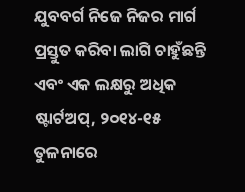ଯୁବବର୍ଗ ନିଜେ ନିଜର ମାର୍ଗ ପ୍ରସ୍ତୁତ କରିବା ଲାଗି ଚାହୁଁଛନ୍ତି ଏବଂ ଏକ ଲକ୍ଷରୁ ଅଧିକ ଷ୍ଟାର୍ଟଅପ୍, ୨୦୧୪-୧୫ ତୁଳନାରେ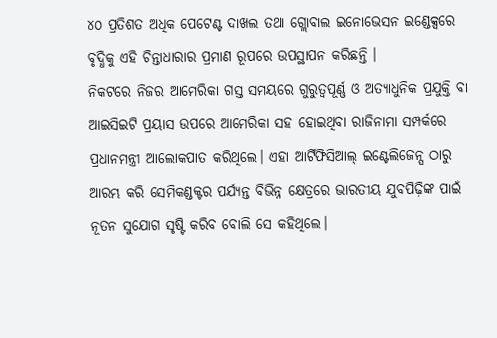୪୦ ପ୍ରତିଶତ ଅଧିକ ପେଟେଣ୍ଟ ଦାଖଲ ତଥା ଗ୍ଲୋବାଲ ଇନୋଭେସନ ଇଣ୍ଡେକ୍ସରେ ବୃଦ୍ଧିକୁ ଏହି ଚିନ୍ତାଧାରାର ପ୍ରମାଣ ରୂପରେ ଉପସ୍ଥାପନ କରିଛନ୍ତି ।
ନିକଟରେ ନିଜର ଆମେରିକା ଗସ୍ତ ସମୟରେ ଗୁରୁତ୍ୱପୂର୍ଣ୍ଣ ଓ ଅତ୍ୟାଧୁନିକ ପ୍ରଯୁକ୍ତି ବା ଆଇସିଇଟି ପ୍ରୟାସ ଉପରେ ଆମେରିକା ସହ ହୋଇଥିବା ରାଜିନାମା ସମ୍ପର୍କରେ ପ୍ରଧାନମନ୍ତ୍ରୀ ଆଲୋକପାତ କରିଥିଲେ। ଏହା ଆର୍ଟିଫିସିଆଲ୍ ଇଣ୍ଟେଲିଜେନ୍ସ ଠାରୁ ଆରମ୍ଭ କରି ସେମିକଣ୍ଡକ୍ଟର ପର୍ଯ୍ୟନ୍ତ ବିଭିନ୍ନ କ୍ଷେତ୍ରରେ ଭାରତୀୟ ଯୁବପିଢ଼ିଙ୍କ ପାଇଁ ନୂତନ ସୁଯୋଗ ସୃଷ୍ଟି କରିବ ବୋଲି ସେ କହିଥିଲେ।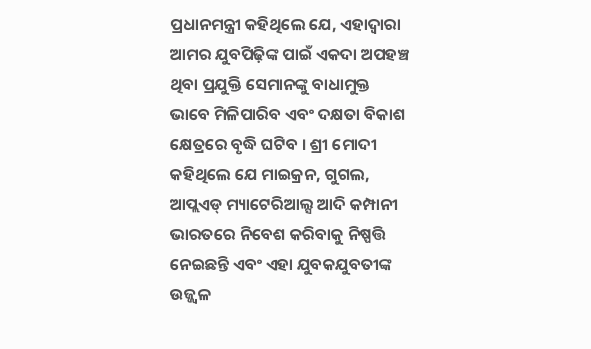ପ୍ରଧାନମନ୍ତ୍ରୀ କହିଥିଲେ ଯେ, ଏହାଦ୍ୱାରା ଆମର ଯୁବପିଢ଼ିଙ୍କ ପାଇଁ ଏକଦା ଅପହଞ୍ଚ ଥିବା ପ୍ରଯୁକ୍ତି ସେମାନଙ୍କୁ ବାଧାମୁକ୍ତ ଭାବେ ମିଳିପାରିବ ଏବଂ ଦକ୍ଷତା ବିକାଶ କ୍ଷେତ୍ରରେ ବୃଦ୍ଧି ଘଟିବ । ଶ୍ରୀ ମୋଦୀ କହିଥିଲେ ଯେ ମାଇକ୍ରନ, ଗୁଗଲ, ଆପ୍ଲଏଡ୍ ମ୍ୟାଟେରିଆଲ୍ସ ଆଦି କମ୍ପାନୀ ଭାରତରେ ନିବେଶ କରିବାକୁ ନିଷ୍ପତ୍ତି ନେଇଛନ୍ତି ଏବଂ ଏହା ଯୁବକଯୁବତୀଙ୍କ ଉଜ୍ଜ୍ୱଳ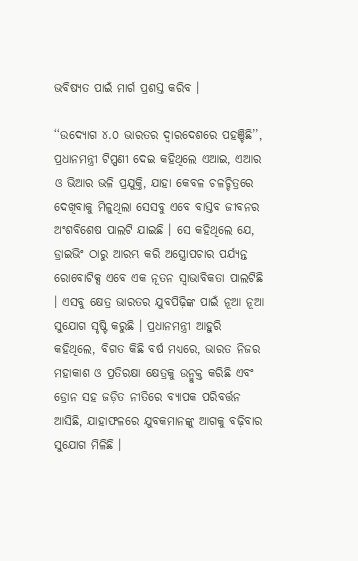ଭବିଷ୍ୟତ ପାଇଁ ମାର୍ଗ ପ୍ରଶସ୍ତ କରିବ ।

‘‘ଉଦ୍ୟୋଗ ୪.୦ ଭାରତର ଦ୍ୱାରଦେଶରେ ପହଞ୍ଚିଛି’’, ପ୍ରଧାନମନ୍ତ୍ରୀ ଟିପ୍ପଣୀ ଦେଇ କହିଥିଲେ ଏଆଇ, ଏଆର ଓ ଭିଆର ଭଳି ପ୍ରଯୁକ୍ତି, ଯାହା କେବଳ ଚଳଚ୍ଚିତ୍ରରେ ଦେଖିବାକୁ ମିଳୁଥିଲା ସେସବୁ ଏବେ ବାସ୍ତବ ଜୀବନର ଅଂଶବିଶେଷ ପାଲଟି ଯାଇଛି । ସେ କହିଥିଲେ ଯେ, ଡ୍ରାଇଭିଂ ଠାରୁ ଆରମ୍ଭ କରି ଅସ୍ତ୍ରୋପଚାର ପର୍ଯ୍ୟନ୍ତ ରୋବୋଟିକ୍ସ ଏବେ ଏକ ନୂତନ ସ୍ୱାଭାବିକତା ପାଲଟିଛି । ଏସବୁ କ୍ଷେତ୍ର ଭାରତର ଯୁବପିଢ଼ିଙ୍କ ପାଇଁ ନୂଆ ନୂଆ ସୁଯୋଗ ସୃଷ୍ଟି କରୁଛି । ପ୍ରଧାନମନ୍ତ୍ରୀ ଆହୁରି କହିଥିଲେ, ବିଗତ କିଛି ବର୍ଷ ମଧ୍ୟରେ, ଭାରତ ନିଜର ମହାକାଶ ଓ ପ୍ରତିରକ୍ଷା କ୍ଷେତ୍ରକୁ ଉନ୍ମୁକ୍ତ କରିଛି ଏବଂ ଡ୍ରୋନ ସହ ଜଡ଼ିତ ନୀତିରେ ବ୍ୟାପକ ପରିବର୍ତ୍ତନ ଆସିଛି, ଯାହାଫଳରେ ଯୁବକମାନଙ୍କୁ ଆଗକୁ ବଢ଼ିବାର ସୁଯୋଗ ମିଳିଛି ।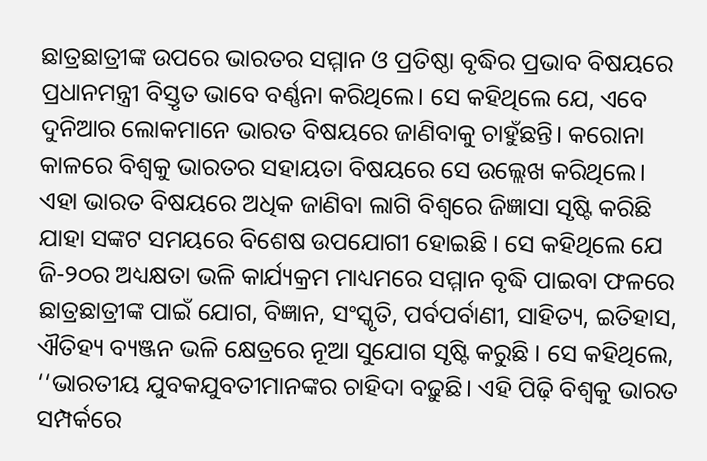ଛାତ୍ରଛାତ୍ରୀଙ୍କ ଉପରେ ଭାରତର ସମ୍ମାନ ଓ ପ୍ରତିଷ୍ଠା ବୃଦ୍ଧିର ପ୍ରଭାବ ବିଷୟରେ ପ୍ରଧାନମନ୍ତ୍ରୀ ବିସ୍ତୃତ ଭାବେ ବର୍ଣ୍ଣନା କରିଥିଲେ। ସେ କହିଥିଲେ ଯେ, ଏବେ ଦୁନିଆର ଲୋକମାନେ ଭାରତ ବିଷୟରେ ଜାଣିବାକୁ ଚାହୁଁଛନ୍ତି। କରୋନା କାଳରେ ବିଶ୍ୱକୁ ଭାରତର ସହାୟତା ବିଷୟରେ ସେ ଉଲ୍ଲେଖ କରିଥିଲେ। ଏହା ଭାରତ ବିଷୟରେ ଅଧିକ ଜାଣିବା ଲାଗି ବିଶ୍ୱରେ ଜିଜ୍ଞାସା ସୃଷ୍ଟି କରିଛି ଯାହା ସଙ୍କଟ ସମୟରେ ବିଶେଷ ଉପଯୋଗୀ ହୋଇଛି । ସେ କହିଥିଲେ ଯେ ଜି-୨୦ର ଅଧ୍ୟକ୍ଷତା ଭଳି କାର୍ଯ୍ୟକ୍ରମ ମାଧ୍ୟମରେ ସମ୍ମାନ ବୃଦ୍ଧି ପାଇବା ଫଳରେ ଛାତ୍ରଛାତ୍ରୀଙ୍କ ପାଇଁ ଯୋଗ, ବିଜ୍ଞାନ, ସଂସ୍କୃତି, ପର୍ବପର୍ବାଣୀ, ସାହିତ୍ୟ, ଇତିହାସ, ଐତିହ୍ୟ ବ୍ୟଞ୍ଜନ ଭଳି କ୍ଷେତ୍ରରେ ନୂଆ ସୁଯୋଗ ସୃଷ୍ଟି କରୁଛି । ସେ କହିଥିଲେ, ‘‘ଭାରତୀୟ ଯୁବକଯୁବତୀମାନଙ୍କର ଚାହିଦା ବଢ଼ୁଛି। ଏହି ପିଢ଼ି ବିଶ୍ୱକୁ ଭାରତ ସମ୍ପର୍କରେ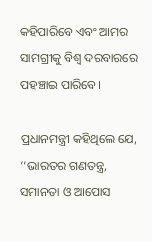କହିପାରିବେ ଏବଂ ଆମର ସାମଗ୍ରୀକୁ ବିଶ୍ୱ ଦରବାରରେ ପହଞ୍ଚାଇ ପାରିବେ।

ପ୍ରଧାନମନ୍ତ୍ରୀ କହିଥିଲେ ଯେ, ‘‘ଭାରତର ଗଣତନ୍ତ୍ର, ସମାନତା ଓ ଆପୋସ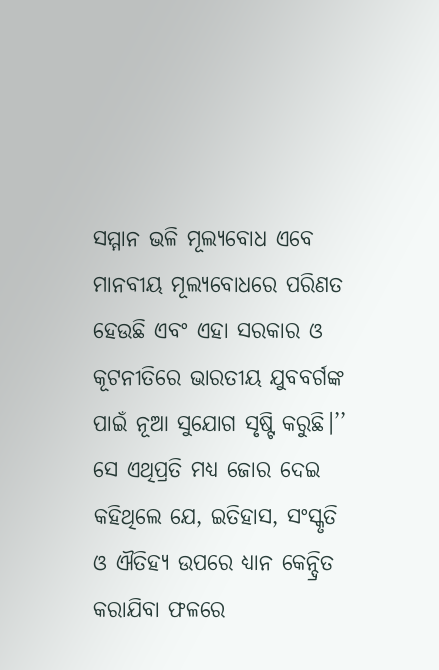ସମ୍ମାନ ଭଳି ମୂଲ୍ୟବୋଧ ଏବେ ମାନବୀୟ ମୂଲ୍ୟବୋଧରେ ପରିଣତ ହେଉଛି ଏବଂ ଏହା ସରକାର ଓ କୂଟନୀତିରେ ଭାରତୀୟ ଯୁବବର୍ଗଙ୍କ ପାଇଁ ନୂଆ ସୁଯୋଗ ସୃଷ୍ଟି କରୁଛି।’’ ସେ ଏଥିପ୍ରତି ମଧ୍ୟ ଜୋର ଦେଇ କହିଥିଲେ ଯେ, ଇତିହାସ, ସଂସ୍କୃତି ଓ ଐତିହ୍ୟ ଉପରେ ଧ୍ୟାନ କେନ୍ଦ୍ରିତ କରାଯିବା ଫଳରେ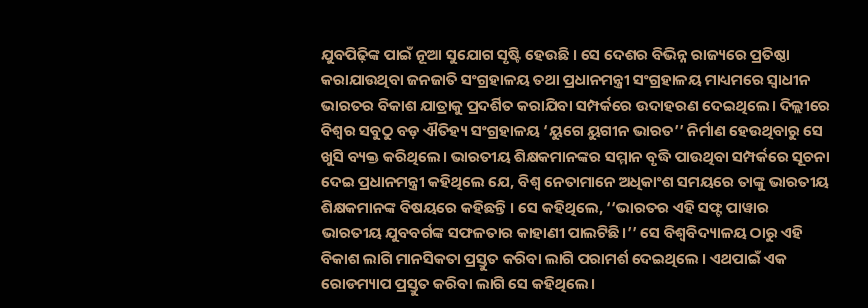ଯୁବପିଢ଼ିଙ୍କ ପାଇଁ ନୂଆ ସୁଯୋଗ ସୃଷ୍ଟି ହେଉଛି । ସେ ଦେଶର ବିଭିନ୍ନ ରାଜ୍ୟରେ ପ୍ରତିଷ୍ଠା କରାଯାଉଥିବା ଜନଜାତି ସଂଗ୍ରହାଳୟ ତଥା ପ୍ରଧାନମନ୍ତ୍ରୀ ସଂଗ୍ରହାଳୟ ମାଧ୍ୟମରେ ସ୍ୱାଧୀନ ଭାରତର ବିକାଶ ଯାତ୍ରାକୁ ପ୍ରଦର୍ଶିତ କରାଯିବା ସମ୍ପର୍କରେ ଉଦାହରଣ ଦେଇଥିଲେ। ଦିଲ୍ଲୀରେ ବିଶ୍ୱର ସବୁଠୁ ବଡ଼ ଐତିହ୍ୟ ସଂଗ୍ରହାଳୟ ‘ୟୁଗେ ୟୁଗୀନ ଭାରତ’’ ନିର୍ମାଣ ହେଉଥିବାରୁ ସେ ଖୁସି ବ୍ୟକ୍ତ କରିଥିଲେ। ଭାରତୀୟ ଶିକ୍ଷକମାନଙ୍କର ସମ୍ମାନ ବୃଦ୍ଧି ପାଉଥିବା ସମ୍ପର୍କରେ ସୂଚନା ଦେଇ ପ୍ରଧାନମନ୍ତ୍ରୀ କହିଥିଲେ ଯେ, ବିଶ୍ୱ ନେତାମାନେ ଅଧିକାଂଶ ସମୟରେ ତାଙ୍କୁ ଭାରତୀୟ ଶିକ୍ଷକମାନଙ୍କ ବିଷୟରେ କହିଛନ୍ତି । ସେ କହିଥିଲେ, ‘‘ଭାରତର ଏହି ସଫ୍ଟ ପାୱାର ଭାରତୀୟ ଯୁବବର୍ଗଙ୍କ ସଫଳତାର କାହାଣୀ ପାଲଟିଛି।’’ ସେ ବିଶ୍ୱବିଦ୍ୟାଳୟ ଠାରୁ ଏହି ବିକାଶ ଲାଗି ମାନସିକତା ପ୍ରସ୍ତୁତ କରିବା ଲାଗି ପରାମର୍ଶ ଦେଇଥିଲେ । ଏଥପାଇଁ ଏକ ରୋଡମ୍ୟାପ ପ୍ରସ୍ତୁତ କରିବା ଲାଗି ସେ କହିଥିଲେ।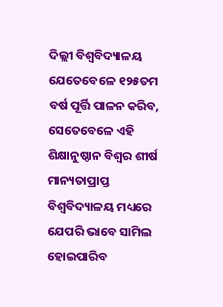ଦିଲ୍ଲୀ ବିଶ୍ୱବିଦ୍ୟାଳୟ ଯେତେବେଳେ ୧୨୫ତମ ବର୍ଷ ପୂର୍ତ୍ତି ପାଳନ କରିବ, ସେତେବେଳେ ଏହି ଶିକ୍ଷାନୁଷ୍ଠାନ ବିଶ୍ୱର ଶୀର୍ଷ ମାନ୍ୟତାପ୍ରାପ୍ତ ବିଶ୍ୱବିଦ୍ୟାଳୟ ମଧ୍ୟରେ ଯେପରି ଭାବେ ସାମିଲ ହୋଇପାରିବ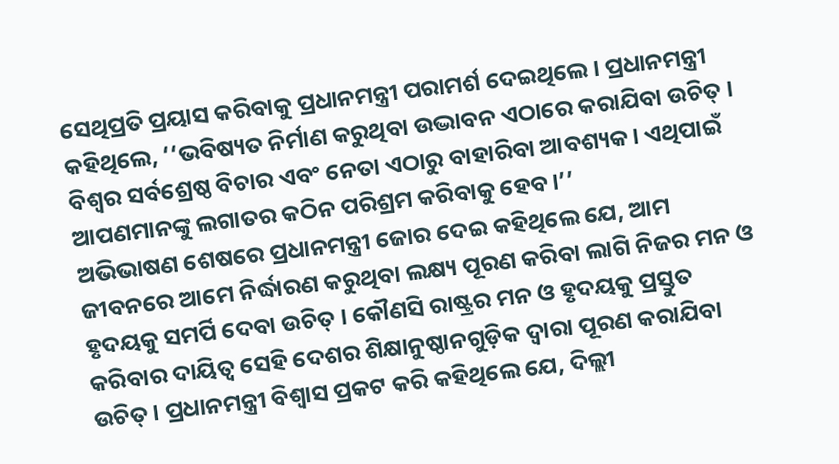ସେଥିପ୍ରତି ପ୍ରୟାସ କରିବାକୁ ପ୍ରଧାନମନ୍ତ୍ରୀ ପରାମର୍ଶ ଦେଇଥିଲେ। ପ୍ରଧାନମନ୍ତ୍ରୀ କହିଥିଲେ, ‘‘ଭବିଷ୍ୟତ ନିର୍ମାଣ କରୁଥିବା ଉଦ୍ଭାବନ ଏଠାରେ କରାଯିବା ଉଚିତ୍ । ବିଶ୍ୱର ସର୍ବଶ୍ରେଷ୍ଠ ବିଚାର ଏବଂ ନେତା ଏଠାରୁ ବାହାରିବା ଆବଶ୍ୟକ। ଏଥିପାଇଁ ଆପଣମାନଙ୍କୁ ଲଗାତର କଠିନ ପରିଶ୍ରମ କରିବାକୁ ହେବ।’’
ଅଭିଭାଷଣ ଶେଷରେ ପ୍ରଧାନମନ୍ତ୍ରୀ ଜୋର ଦେଇ କହିଥିଲେ ଯେ, ଆମ ଜୀବନରେ ଆମେ ନିର୍ଦ୍ଧାରଣ କରୁଥିବା ଲକ୍ଷ୍ୟ ପୂରଣ କରିବା ଲାଗି ନିଜର ମନ ଓ ହୃଦୟକୁ ସମର୍ପି ଦେବା ଉଚିତ୍ । କୌଣସି ରାଷ୍ଟ୍ରର ମନ ଓ ହୃଦୟକୁ ପ୍ରସ୍ତୁତ କରିବାର ଦାୟିତ୍ୱ ସେହି ଦେଶର ଶିକ୍ଷାନୁଷ୍ଠାନଗୁଡ଼ିକ ଦ୍ୱାରା ପୂରଣ କରାଯିବା ଉଚିତ୍ । ପ୍ରଧାନମନ୍ତ୍ରୀ ବିଶ୍ୱାସ ପ୍ରକଟ କରି କହିଥିଲେ ଯେ, ଦିଲ୍ଲୀ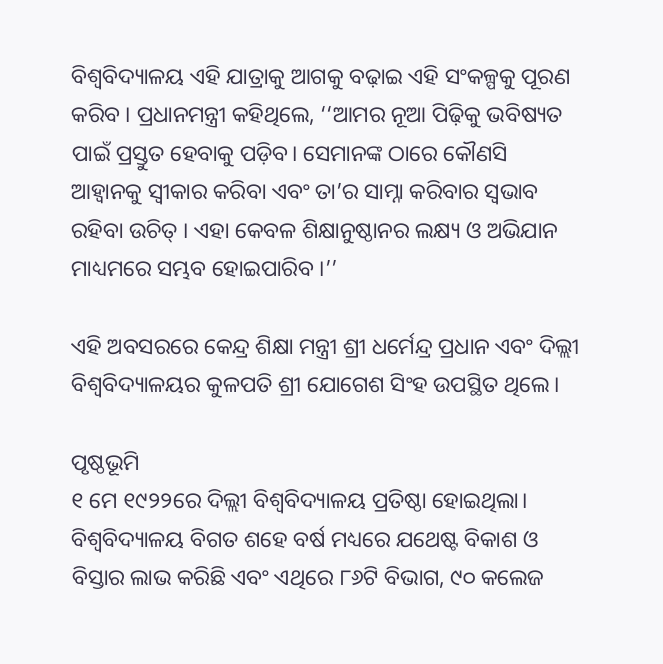ବିଶ୍ୱବିଦ୍ୟାଳୟ ଏହି ଯାତ୍ରାକୁ ଆଗକୁ ବଢ଼ାଇ ଏହି ସଂକଳ୍ପକୁ ପୂରଣ କରିବ । ପ୍ରଧାନମନ୍ତ୍ରୀ କହିଥିଲେ, ‘‘ଆମର ନୂଆ ପିଢ଼ିକୁ ଭବିଷ୍ୟତ ପାଇଁ ପ୍ରସ୍ତୁତ ହେବାକୁ ପଡ଼ିବ। ସେମାନଙ୍କ ଠାରେ କୌଣସି ଆହ୍ୱାନକୁ ସ୍ୱୀକାର କରିବା ଏବଂ ତା’ର ସାମ୍ନା କରିବାର ସ୍ୱଭାବ ରହିବା ଉଚିତ୍ । ଏହା କେବଳ ଶିକ୍ଷାନୁଷ୍ଠାନର ଲକ୍ଷ୍ୟ ଓ ଅଭିଯାନ ମାଧ୍ୟମରେ ସମ୍ଭବ ହୋଇପାରିବ ।’’

ଏହି ଅବସରରେ କେନ୍ଦ୍ର ଶିକ୍ଷା ମନ୍ତ୍ରୀ ଶ୍ରୀ ଧର୍ମେନ୍ଦ୍ର ପ୍ରଧାନ ଏବଂ ଦିଲ୍ଲୀ ବିଶ୍ୱବିଦ୍ୟାଳୟର କୁଳପତି ଶ୍ରୀ ଯୋଗେଶ ସିଂହ ଉପସ୍ଥିତ ଥିଲେ।

ପୃଷ୍ଠଭୂମି
୧ ମେ ୧୯୨୨ରେ ଦିଲ୍ଲୀ ବିଶ୍ୱବିଦ୍ୟାଳୟ ପ୍ରତିଷ୍ଠା ହୋଇଥିଲା। ବିଶ୍ୱବିଦ୍ୟାଳୟ ବିଗତ ଶହେ ବର୍ଷ ମଧ୍ୟରେ ଯଥେଷ୍ଟ ବିକାଶ ଓ ବିସ୍ତାର ଲାଭ କରିଛି ଏବଂ ଏଥିରେ ୮୬ଟି ବିଭାଗ, ୯୦ କଲେଜ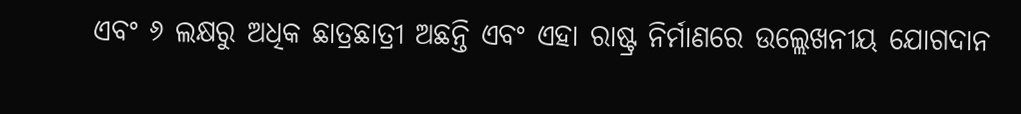ଏବଂ ୬ ଲକ୍ଷରୁ ଅଧିକ ଛାତ୍ରଛାତ୍ରୀ ଅଛନ୍ତି ଏବଂ ଏହା ରାଷ୍ଟ୍ର ନିର୍ମାଣରେ ଉଲ୍ଲେଖନୀୟ ଯୋଗଦାନ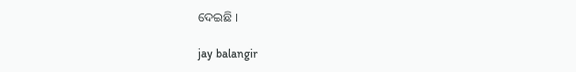ଦେଇଛି ।

jay balangir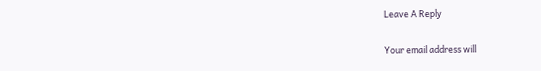Leave A Reply

Your email address will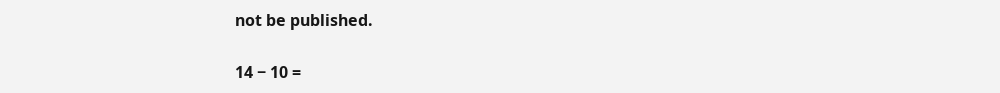not be published.

14 − 10 =